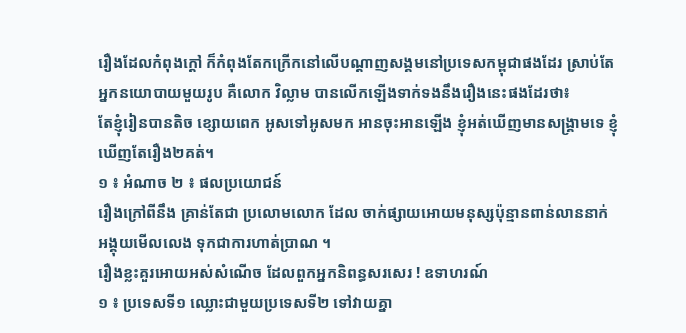រឿងដែលកំពុងក្ដៅ ក៏កំពុងតែកក្រើកនៅលើបណ្ដាញសង្គមនៅប្រទេសកម្ពុជាផងដែរ ស្រាប់តែអ្នកនយោបាយមួយរូប គឺលោក វិល្លាម បានលើកឡើងទាក់ទងនឹងរឿងនេះផងដែរថា៖
តែខ្ញុំរៀនបានតិច ខ្សោយពេក អូសទៅអូសមក អានចុះអានឡេីង ខ្ញុំអត់ឃេីញមានសង្គ្រាមទេ ខ្ញុំឃេីញតែរឿង២គត់។
១ ៖ អំណាច ២ ៖ ផលប្រយោជន៍
រឿងក្រៅពីនឹង គ្រាន់តែជា ប្រលោមលោក ដែល ចាក់ផ្សាយអោយមនុស្សប៉ុន្មានពាន់លាននាក់ អង្គុយមេីលលេង ទុកជាការហាត់ប្រាណ ។
រឿងខ្លះគួរអោយអស់សំណេីច ដែលពួកអ្នកនិពន្ធសរសេរ ! ឧទាហរណ៍
១ ៖ ប្រទេសទី១ ឈ្លោះជាមួយប្រទេសទី២ ទៅវាយគ្នា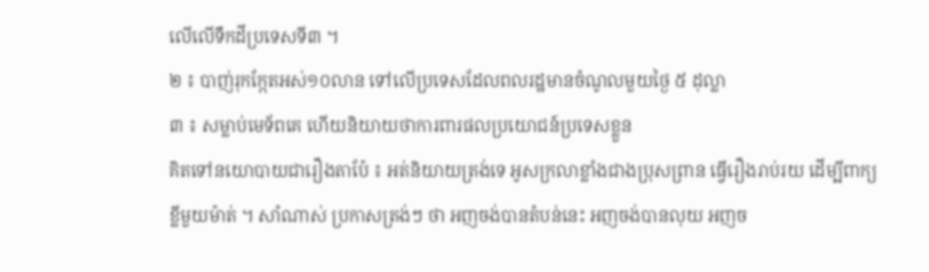លេីលេីទឹកដីប្រទេសទី៣ ។
២ ៖ បាញ់រុកក្កែតអស់១០លាន ទៅលេីប្រទេសដែលពលរដ្ឋមានចំណូលមួយថ្ងៃ ៥ ដុល្លា
៣ ៖ សម្លាប់មេទ័ពគេ ហេីយនិយាយថាការពារផលប្រយោជន៍ប្រទេសខ្លួន
គិតទៅនយោបាយជារឿងតាប៉ែ ៖ អត់និយាយត្រង់ទេ អូសក្រលាខ្លាំងជាងប្រុសព្រាន ធ្វេីរឿងរាប់រយ ដេីម្បីពាក្យខ្លីមួយម៉ាត់ ។ សាំណាស់ ប្រកាសត្រង់ៗ ថា អញចង់បានតំបន់នេះ អញចង់បានលុយ អញច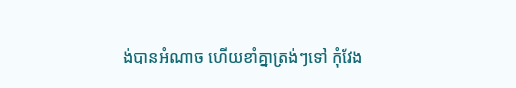ង់បានអំណាច ហេីយខាំគ្នាត្រង់ៗទៅ កុំវែង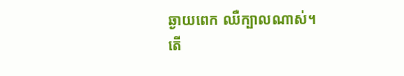ឆ្ងាយពេក ឈឺក្បាលណាស់។
តើ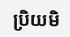ប្រិយមិ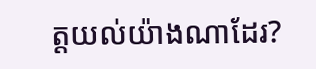ត្តយល់យ៉ាងណាដែរ?